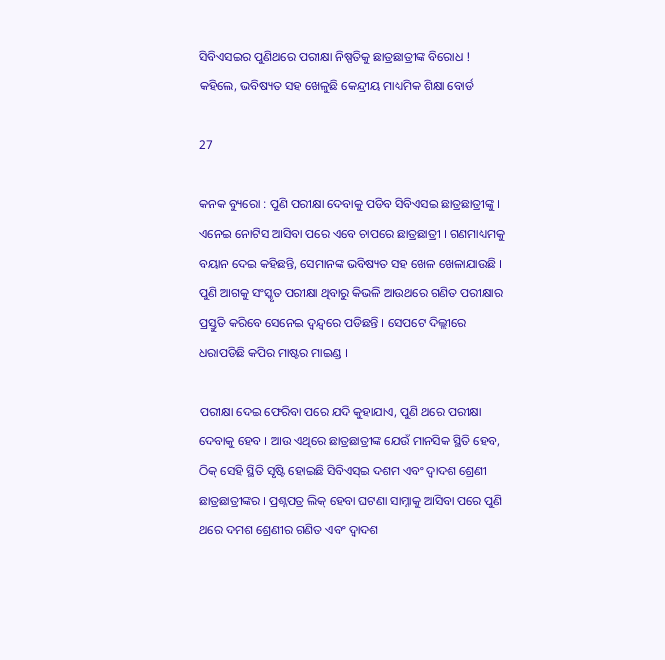ସିବିଏସଇର ପୁଣିଥରେ ପରୀକ୍ଷା ନିଷ୍ପତିକୁ ଛାତ୍ରଛାତ୍ରୀଙ୍କ ବିରୋଧ ! କହିଲେ, ଭବିଷ୍ୟତ ସହ ଖେଳୁଛି କେନ୍ଦ୍ରୀୟ ମାଧ୍ୟମିକ ଶିକ୍ଷା ବୋର୍ଡ

27

କନକ ବ୍ୟୁରୋ : ପୁଣି ପରୀକ୍ଷା ଦେବାକୁ ପଡିବ ସିବିଏସଇ ଛାତ୍ରଛାତ୍ରୀଙ୍କୁ । ଏନେଇ ନୋଟିସ ଆସିବା ପରେ ଏବେ ଚାପରେ ଛାତ୍ରଛାତ୍ରୀ । ଗଣମାଧ୍ୟମକୁ ବୟାନ ଦେଇ କହିଛନ୍ତି, ସେମାନଙ୍କ ଭବିଷ୍ୟତ ସହ ଖେଳ ଖେଳାଯାଉଛି । ପୁଣି ଆଗକୁ ସଂସ୍କୃତ ପରୀକ୍ଷା ଥିବାରୁ କିଭଳି ଆଉଥରେ ଗଣିତ ପରୀକ୍ଷାର ପ୍ରସ୍ତୁତି କରିବେ ସେନେଇ ଦ୍ୱନ୍ଦ୍ୱରେ ପଡିଛନ୍ତି । ସେପଟେ ଦିଲ୍ଲୀରେ ଧରାପଡିଛି କପିର ମାଷ୍ଟର ମାଇଣ୍ଡ ।

ପରୀକ୍ଷା ଦେଇ ଫେରିବା ପରେ ଯଦି କୁହାଯାଏ, ପୁଣି ଥରେ ପରୀକ୍ଷା ଦେବାକୁ ହେବ । ଆଉ ଏଥିରେ ଛାତ୍ରଛାତ୍ରୀଙ୍କ ଯେଉଁ ମାନସିକ ସ୍ଥିତି ହେବ, ଠିକ୍ ସେହି ସ୍ଥିତି ସୃଷ୍ଟି ହୋଇଛି ସିବିଏସ୍ଇ ଦଶମ ଏବଂ ଦ୍ୱାଦଶ ଶ୍ରେଣୀ ଛାତ୍ରଛାତ୍ରୀଙ୍କର । ପ୍ରଶ୍ନପତ୍ର ଲିକ୍ ହେବା ଘଟଣା ସାମ୍ନାକୁ ଆସିବା ପରେ ପୁଣି ଥରେ ଦମଶ ଶ୍ରେଣୀର ଗଣିତ ଏବଂ ଦ୍ୱାଦଶ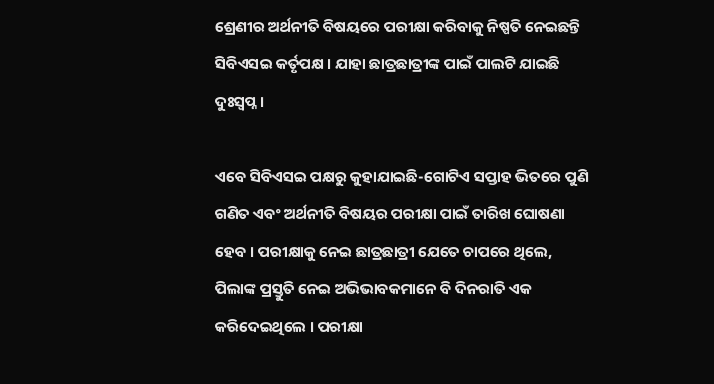ଶ୍ରେଣୀର ଅର୍ଥନୀତି ବିଷୟରେ ପରୀକ୍ଷା କରିବାକୁ ନିଷ୍ପତି ନେଇଛନ୍ତି ସିବିଏସଇ କର୍ତୃପକ୍ଷ । ଯାହା ଛାତ୍ରଛାତ୍ରୀଙ୍କ ପାଇଁ ପାଲଟି ଯାଇଛି ଦୁଃସ୍ୱପ୍ନ ।

ଏବେ ସିବିଏସଇ ପକ୍ଷରୁ କୁହାଯାଇଛି-ଗୋଟିଏ ସପ୍ତାହ ଭିତରେ ପୁଣି ଗଣିତ ଏବଂ ଅର୍ଥନୀତି ବିଷୟର ପରୀକ୍ଷା ପାଇଁ ତାରିଖ ଘୋଷଣା ହେବ । ପରୀକ୍ଷାକୁ ନେଇ ଛାତ୍ରଛାତ୍ରୀ ଯେତେ ଚାପରେ ଥିଲେ, ପିଲାଙ୍କ ପ୍ରସ୍ତୁତି ନେଇ ଅଭିଭାବକମାନେ ବି ଦିନରାତି ଏକ କରିଦେଇଥିଲେ । ପରୀକ୍ଷା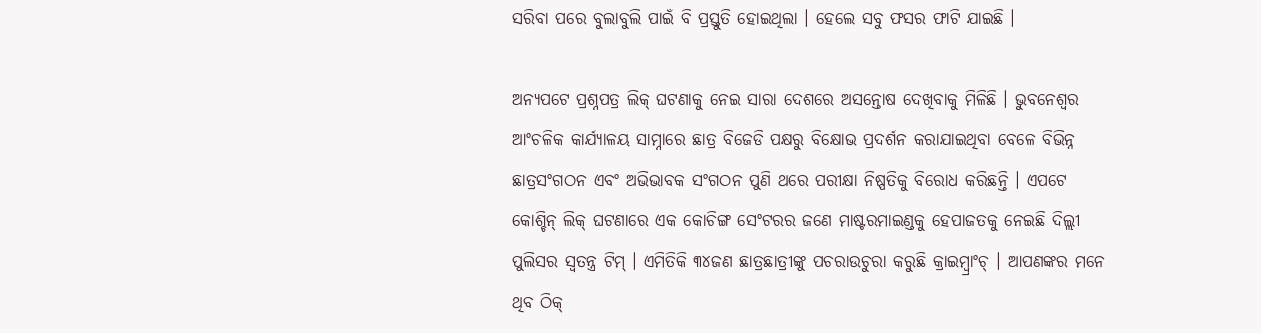ସରିବା ପରେ ବୁଲାବୁଲି ପାଇଁ ବି ପ୍ରସ୍ତୁତି ହୋଇଥିଲା । ହେଲେ ସବୁ ଫସର ଫାଟି ଯାଇଛି ।

ଅନ୍ୟପଟେ ପ୍ରଶ୍ନପତ୍ର ଲିକ୍ ଘଟଣାକୁ ନେଇ ସାରା ଦେଶରେ ଅସନ୍ତୋଷ ଦେଖିବାକୁ ମିଳିଛି । ଭୁବନେଶ୍ୱର ଆଂଚଳିକ କାର୍ଯ୍ୟାଳୟ ସାମ୍ନାରେ ଛାତ୍ର ବିଜେଡି ପକ୍ଷରୁ ବିକ୍ଷୋଭ ପ୍ରଦର୍ଶନ କରାଯାଇଥିବା ବେଳେ ବିଭିନ୍ନ ଛାତ୍ରସଂଗଠନ ଏବଂ ଅଭିଭାବକ ସଂଗଠନ ପୁଣି ଥରେ ପରୀକ୍ଷା ନିଷ୍ପତିକୁ ବିରୋଧ କରିଛନ୍ତି । ଏପଟେ କୋଶ୍ଚିନ୍ ଲିକ୍ ଘଟଣାରେ ଏକ କୋଚିଙ୍ଗ ସେଂଟରର ଜଣେ ମାଷ୍ଟରମାଇଣ୍ଡକୁ ହେପାଜତକୁ ନେଇଛି ଦିଲ୍ଲୀ ପୁଲିସର ସ୍ୱତନ୍ତ୍ର ଟିମ୍ । ଏମିତିକି ୩୪ଜଣ ଛାତ୍ରଛାତ୍ରୀଙ୍କୁ ପଚରାଉଚୁରା କରୁଛି କ୍ରାଇମ୍ବ୍ରାଂଚ୍ । ଆପଣଙ୍କର ମନେ ଥିବ ଠିକ୍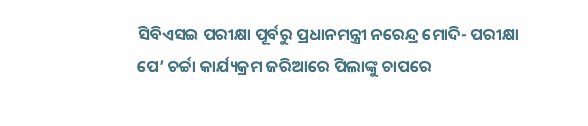ସିବିଏସଇ ପରୀକ୍ଷା ପୂର୍ବରୁ ପ୍ରଧାନମନ୍ତ୍ରୀ ନରେନ୍ଦ୍ର ମୋଦି- ପରୀକ୍ଷା ପେ’ ଚର୍ଚ୍ଚା କାର୍ଯ୍ୟକ୍ରମ ଜରିଆରେ ପିଲାଙ୍କୁ ଚାପରେ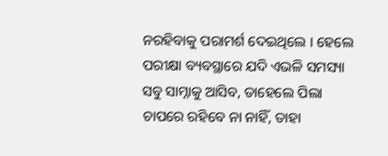ନରହିବାକୁ ପରାମର୍ଶ ଦେଇଥିଲେ । ହେଲେ ପରୀକ୍ଷା ବ୍ୟବସ୍ଥାରେ ଯଦି ଏଭଳି ସମସ୍ୟା ସବୁ ସାମ୍ନାକୁ ଆସିବ, ତାହେଲେ ପିଲା ଚାପରେ ରହିବେ ନା ନାହିଁ, ତାହା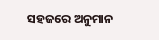ସହଜରେ ଅନୁମାନ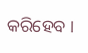କରିହେବ ।